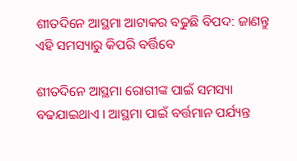ଶୀତଦିନେ ଆସ୍ଥମା ଆଟାକର ବଢୁଛି ବିପଦ: ଜାଣନ୍ତୁ ଏହି ସମସ୍ୟାରୁ କିପରି ବର୍ତ୍ତିବେ

ଶୀତଦିନେ ଆସ୍ଥମା ରୋଗୀଙ୍କ ପାଇଁ ସମସ୍ୟା ବଢଯାଇଥାଏ । ଆସ୍ଥମା ପାଇଁ ବର୍ତ୍ତମାନ ପର୍ଯ୍ୟନ୍ତ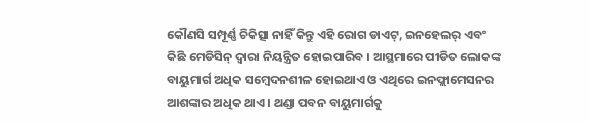କୌଣସି ସମ୍ପୂର୍ଣ୍ଣ ଚିକିତ୍ସା ନାହିଁ କିନ୍ତୁ ଏହି ରୋଗ ଡାଏଟ୍, ଇନହେଲର୍ ଏବଂ କିଛି ମେଡିସିନ୍ ଦ୍ୱାରା ନିୟନ୍ତ୍ରିତ ହୋଇପାରିବ । ଆସ୍ଥମାରେ ପୀଡିତ ଲୋକଙ୍କ ବାୟୁମାର୍ଗ ଅଧିକ ସମ୍ବେଦନଶୀଳ ହୋଇଥାଏ ଓ ଏଥିରେ ଇନଫ୍ଲାମେସନର ଆଶଙ୍କାର ଅଧିକ ଥାଏ । ଥଣ୍ଡା ପବନ ବାୟୁମାର୍ଗକୁ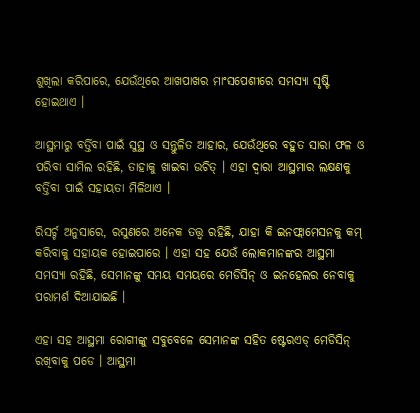ଶୁଖିଲା କରିପାରେ, ଯେଉଁଥିରେ ଆଖପାଖର ମାଂସପେଶୀରେ ସମସ୍ୟା ସୃଷ୍ଟି ହୋଇଥାଏ ।

ଆସ୍ଥମାରୁ ବର୍ତ୍ତିବା ପାଇଁ ସୁସ୍ଥ ଓ ସନ୍ତୁଳିତ ଆହାର, ଯେଉଁଥିରେ ବହୁତ ସାରା ଫଳ ଓ ପରିବା ସାମିଲ ରହିଛି, ତାହାକୁ ଖାଇବା ଉଚିତ୍ । ଏହା ଦ୍ୱାରା ଆସ୍ଥମାର ଲକ୍ଷଣକୁ ବର୍ତ୍ତିବା ପାଇଁ ସହାୟତା ମିଳିଥାଏ ।

ରିସର୍ଚ୍ଚ ଅନୁସାରେ, ରସୁଣରେ ଅନେକ ତତ୍ତ୍ୱ ରହିଛି, ଯାହା କି ଇନଫ୍ଲାମେସନକୁ କମ୍ କରିବାକୁ ସହାୟକ ହୋଇପାରେ । ଏହା ସହ ଯେଉଁ ଲୋକମାନଙ୍କର ଆସ୍ଥମା ସମସ୍ୟା ରହିଛି, ସେମାନଙ୍କୁ ସମୟ ସମୟରେ ମେଡିସିନ୍ ଓ ଇନହେଲର ନେବାକୁ ପରାମର୍ଶ ଦିଆଯାଇଛି ।

ଏହା ସହ ଆସ୍ଥମା ରୋଗୀଙ୍କୁ ସବୁବେଳେ ସେମାନଙ୍କ ସହିତ ଷ୍ଟେରଏଡ୍ ମେଡିସିନ୍ ରଖିବାକୁ ପଡେ । ଆସ୍ଥମା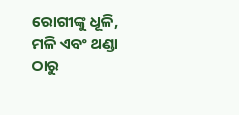ରୋଗୀଙ୍କୁ ଧୂଳି, ମଳି ଏବଂ ଥଣ୍ଡା ଠାରୁ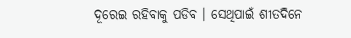ଦୂରେଇ ରହିବାକୁ ପଡିବ । ସେଥିପାଇଁ ଶୀତଦିନେ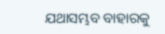ଯଥାସମ୍ଭବ ବାହାରକୁ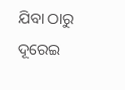ଯିବା ଠାରୁ ଦୂରେଇ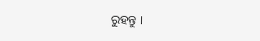ରୁହନ୍ତୁ ।